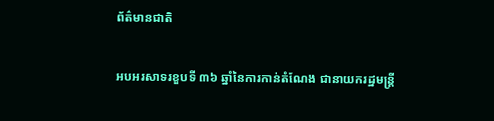ព័ត៌មានជាតិ

អបអរសាទរខួបទី ៣៦ ឆ្នាំនៃការកាន់តំណែង ជានាយករដ្ឋមន្ត្រី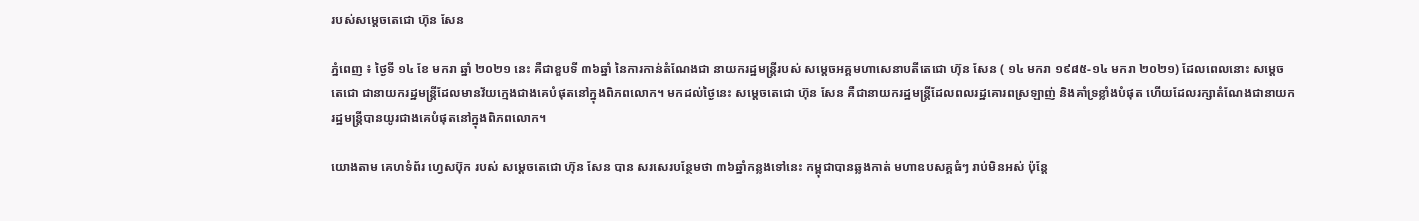របស់សម្តេចតេជោ ហ៊ុន សែន

ភ្នំពេញ ៖ ថ្ងៃទី ១៤ ខែ មករា ឆ្នាំ ២០២១ នេះ គឺជាខួបទី ៣៦ឆ្នាំ នៃការកាន់តំណែងជា នាយករដ្ឋមន្ត្រីរបស់ សម្តេចអគ្គមហាសេនាបតីតេជោ ហ៊ុន សែន ( ១៤ មករា ១៩៨៥-១៤ មករា ២០២១) ដែលពេលនោះ សម្តេចតេជោ ជានាយករដ្ឋមន្រ្តីដែលមានវ័យក្មេងជាងគេបំផុតនៅក្នុងពិភពលោក។ មកដល់ថ្ងៃនេះ សម្តេចតេជោ ហ៊ុន សែន គឺជានាយករដ្ឋមន្រ្តីដែលពលរដ្ឋគោរពស្រឡាញ់ និងគាំទ្រខ្លាំងបំផុត ហើយដែលរក្សាតំណែងជានាយករដ្ឋមន្រ្តីបានយូរជាងគេបំផុតនៅក្នុងពិភពលោក។

យោងតាម គេហទំព័រ ហ្វេសប៊ុក របស់ សម្ដេចតេជោ ហ៊ុន សែន បាន សរសេរបន្ថែមថា ៣៦ឆ្នាំកន្លងទៅនេះ កម្ពុជាបានឆ្លងកាត់ មហាឧបសគ្គធំៗ រាប់មិនអស់ ប៉ុន្តែ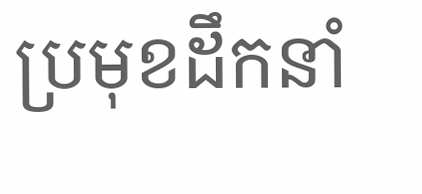ប្រមុខដឹកនាំ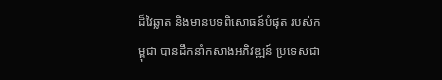ដ៏វៃឆ្លាត និងមានបទពិសោធន៍បំផុត របស់កម្ពុជា បានដឹកនាំកសាងអភិវឌ្ឍន៍ ប្រទេសជា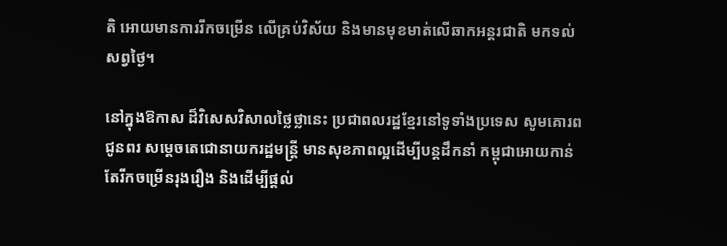តិ អោយមានការរីកចម្រើន លើគ្រប់វិស័យ និងមានមុខមាត់លើឆាកអន្តរជាតិ មកទល់សព្វថ្ងៃ។

នៅក្នុងឱកាស ដ៏វិសេសវិសាលថ្លៃថ្លានេះ ប្រជាពលរដ្ឋខ្មែរនៅទូទាំងប្រទេស សូមគោរពជូនពរ សម្តេចតេជោនាយករដ្ឋមន្រ្តី មានសុខភាពល្អដើម្បីបន្តដឹកនាំ កម្ពុជាអោយកាន់តែរីកចម្រើនរុងរឿង និងដើម្បីផ្តល់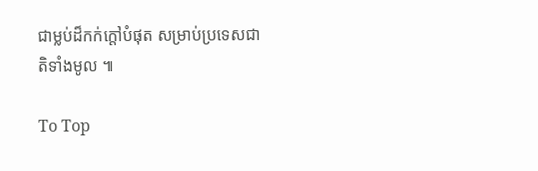ជាម្លប់ដ៏កក់ក្តៅបំផុត សម្រាប់ប្រទេសជាតិទាំងមូល ៕

To Top